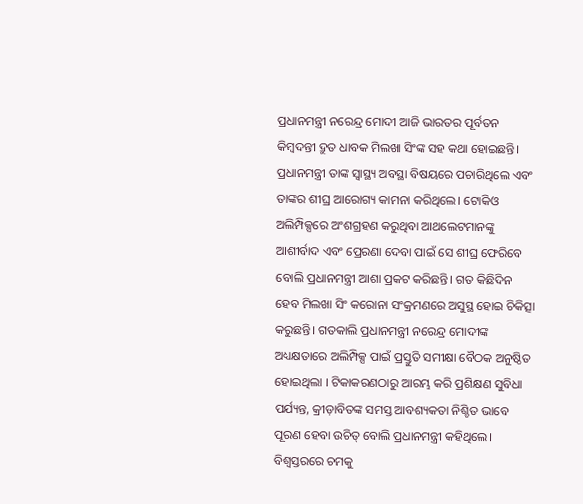ପ୍ରଧାନମନ୍ତ୍ରୀ ନରେନ୍ଦ୍ର ମୋଦୀ ଆଜି ଭାରତର ପୂର୍ବତନ କିମ୍ବଦନ୍ତୀ ଦ୍ରୁତ ଧାବକ ମିଲଖା ସିଂଙ୍କ ସହ କଥା ହୋଇଛନ୍ତି। ପ୍ରଧାନମନ୍ତ୍ରୀ ତାଙ୍କ ସ୍ୱାସ୍ଥ୍ୟ ଅବସ୍ଥା ବିଷୟରେ ପଚାରିଥିଲେ ଏବଂ ତାଙ୍କର ଶୀଘ୍ର ଆରୋଗ୍ୟ କାମନା କରିଥିଲେ। ଟୋକିଓ ଅଲିମ୍ପିକ୍ସରେ ଅଂଶଗ୍ରହଣ କରୁଥିବା ଆଥଲେଟମାନଙ୍କୁ ଆଶୀର୍ବାଦ ଏବଂ ପ୍ରେରଣା ଦେବା ପାଇଁ ସେ ଶୀଘ୍ର ଫେରିବେ ବୋଲି ପ୍ରଧାନମନ୍ତ୍ରୀ ଆଶା ପ୍ରକଟ କରିଛନ୍ତି। ଗତ କିଛିଦିନ ହେବ ମିଲଖା ସିଂ କରୋନା ସଂକ୍ରମଣରେ ଅସୁସ୍ଥ ହୋଇ ଚିକିତ୍ସା କରୁଛନ୍ତି। ଗତକାଲି ପ୍ରଧାନମନ୍ତ୍ରୀ ନରେନ୍ଦ୍ର ମୋଦୀଙ୍କ ଅଧ୍ୟକ୍ଷତାରେ ଅଲିମ୍ପିକ୍ସ ପାଇଁ ପ୍ରସ୍ତୁତି ସମୀକ୍ଷା ବୈଠକ ଅନୁଷ୍ଠିତ ହୋଇଥିଲା । ଟିକାକରଣଠାରୁ ଆରମ୍ଭ କରି ପ୍ରଶିକ୍ଷଣ ସୁବିଧା ପର୍ଯ୍ୟନ୍ତ, କ୍ରୀଡ଼ାବିତଙ୍କ ସମସ୍ତ ଆବଶ୍ୟକତା ନିଶ୍ଚିତ ଭାବେ ପୂରଣ ହେବା ଉଚିତ୍ ବୋଲି ପ୍ରଧାନମନ୍ତ୍ରୀ କହିଥିଲେ। ବିଶ୍ବସ୍ତରରେ ଚମକୁ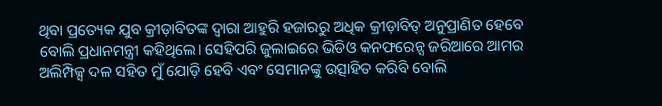ଥିବା ପ୍ରତ୍ୟେକ ଯୁବ କ୍ରୀଡ଼ାବିତଙ୍କ ଦ୍ବାରା ଆହୁରି ହଜାରରୁ ଅଧିକ କ୍ରୀଡ଼ାବିତ୍ ଅନୁପ୍ରାଣିତ ହେବେ ବୋଲି ପ୍ରଧାନମନ୍ତ୍ରୀ କହିଥିଲେ। ସେହିପରି ଜୁଲାଇରେ ଭିଡିଓ କନଫରେନ୍ସ ଜରିଆରେ ଆମର ଅଲିମ୍ପିକ୍ସ ଦଳ ସହିତ ମୁଁ ଯୋଡ଼ି ହେବି ଏବଂ ସେମାନଙ୍କୁ ଉତ୍ସାହିତ କରିବି ବୋଲି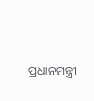ପ୍ରଧାନମନ୍ତ୍ରୀ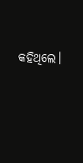କହିଥିଲେ।